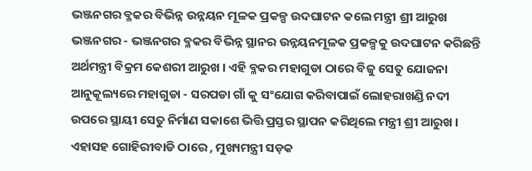ଭଞ୍ଜନଗର ବ୍ଳକର ବିଭିନ୍ନ ଉନ୍ନୟନ ମୂଳକ ପ୍ରକଳ୍ପ ଉଦଘାଟନ କଲେ ମନ୍ତ୍ରୀ ଶ୍ରୀ ଆରୁଖ
ଭଞ୍ଜନଗର - ଭଞ୍ଜନଗର ବ୍ଳକର ବିଭିନ୍ନ ସ୍ଥାନର ଉନ୍ନୟନମୂଳକ ପ୍ରକଳ୍ପକୁ ଉଦଘାଟନ କରିଛନ୍ତି ଅର୍ଥମନ୍ତ୍ରୀ ବିକ୍ରମ କେଶରୀ ଆରୁଖ । ଏହି ବ୍ଳକର ମହାଗୁଡା ଠାରେ ବିଜୁ ସେତୁ ଯୋଜନା ଆନୁକୂଲ୍ୟରେ ମହାଗୁଡା - ସରପଡା ଗାଁ କୁ ସଂଯୋଗ କରିବାପାଇଁ ଲୋହରାଖଣ୍ଡି ନଦୀ ଉପରେ ସ୍ଥାୟୀ ସେତୁ ନିର୍ମାଣ ସକାଶେ ଭିତ୍ତି ପ୍ରସ୍ତର ସ୍ଥାପନ କରିଥିଲେ ମନ୍ତ୍ରୀ ଶ୍ରୀ ଆରୁଖ । ଏହାସହ ଗୋହିରୀବାଡି ଠାରେ , ମୁଖ୍ୟମନ୍ତ୍ରୀ ସଡ଼କ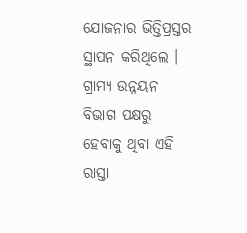ଯୋଜନାର ଭିତ୍ତିପ୍ରସ୍ତର ସ୍ଥାପନ କରିଥିଲେ । ଗ୍ରାମ୍ୟ ଉନ୍ନୟନ ବିଭାଗ ପକ୍ଷରୁ ହେବାକୁ ଥିବା ଏହି ରାସ୍ତା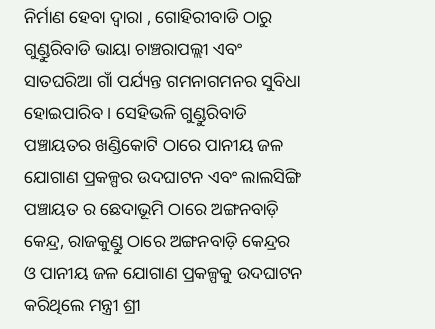ନିର୍ମାଣ ହେବା ଦ୍ବାରା , ଗୋହିରୀବାଡି ଠାରୁ ଗୁଣ୍ଡୁରିବାଡି ଭାୟା ଚାଞ୍ଚରାପଲ୍ଲୀ ଏବଂ ସାତଘରିଆ ଗାଁ ପର୍ଯ୍ୟନ୍ତ ଗମନାଗମନର ସୁବିଧା ହୋଇପାରିବ । ସେହିଭଳି ଗୁଣ୍ଡୁରିବାଡି ପଞ୍ଚାୟତର ଖଣ୍ଡିକୋଟି ଠାରେ ପାନୀୟ ଜଳ ଯୋଗାଣ ପ୍ରକଳ୍ପର ଉଦଘାଟନ ଏବଂ ଲାଲସିଙ୍ଗି ପଞ୍ଚାୟତ ର ଛେଦାଭୂମି ଠାରେ ଅଙ୍ଗନବାଡ଼ି କେନ୍ଦ୍ର, ରାଜକୁଣ୍ଡୁ ଠାରେ ଅଙ୍ଗନବାଡ଼ି କେନ୍ଦ୍ରର ଓ ପାନୀୟ ଜଳ ଯୋଗାଣ ପ୍ରକଳ୍ପକୁ ଉଦଘାଟନ କରିଥିଲେ ମନ୍ତ୍ରୀ ଶ୍ରୀ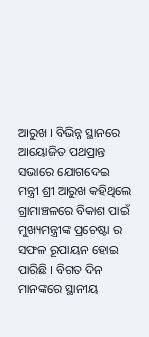ଆରୁଖ । ବିଭିନ୍ନ ସ୍ଥାନରେ ଆୟୋଜିତ ପଥପ୍ରାନ୍ତ ସଭାରେ ଯୋଗଦେଇ ମନ୍ତ୍ରୀ ଶ୍ରୀ ଆରୁଖ କହିଥିଲେ ଗ୍ରାମାଞ୍ଚଳରେ ବିକାଶ ପାଇଁ ମୁଖ୍ୟମନ୍ତ୍ରୀଙ୍କ ପ୍ରଚେଷ୍ଟା ର ସଫଳ ରୂପାୟନ ହୋଇ ପାରିଛି । ବିଗତ ଦିନ ମାନଙ୍କରେ ସ୍ଥାନୀୟ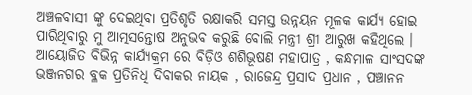ଅଞ୍ଚଳବାସୀ ଙ୍କୁ ଦେଇଥିବା ପ୍ରତିଶୃତି ରକ୍ଷାକରି ସମସ୍ତ ଉନ୍ନୟନ ମୂଳକ କାର୍ଯ୍ୟ ହୋଇ ପାରିଥିବାରୁ ମୁ ଆତ୍ମସନ୍ତୋଷ ଅନୁଭବ କରୁଛି ବୋଲି ମନ୍ତ୍ରୀ ଶ୍ରୀ ଆରୁଖ କହିଥିଲେ । ଆୟୋଜିତ ବିଭିନ୍ନ କାର୍ଯ୍ୟକ୍ରମ ରେ ବିଡ଼ିଓ ଶଶିଭୂଷଣ ମହାପାତ୍ର , କନ୍ଧମାଳ ସାଂସଦଙ୍କ ଭଞ୍ଜନଗର ବ୍ଳକ ପ୍ରତିନିଧି ଦିବାକର ନାୟକ , ରାଜେନ୍ଦ୍ର ପ୍ରସାଦ ପ୍ରଧାନ , ପଞ୍ଚାନନ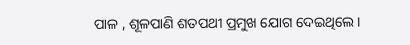ପାଳ , ଶୂଳପାଣି ଶତପଥୀ ପ୍ରମୁଖ ଯୋଗ ଦେଇଥିଲେ ।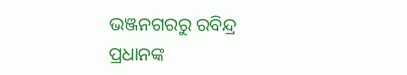ଭଞ୍ଜନଗରରୁ ରବିନ୍ଦ୍ର ପ୍ରଧାନଙ୍କ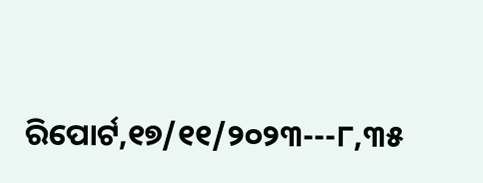ରିପୋର୍ଟ,୧୭/୧୧/୨୦୨୩---୮,୩୫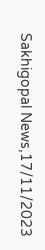Sakhigopal News,17/11/2023